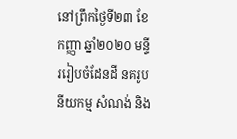នៅព្រឹកថ្ងៃទី២៣ ខែកញ្ញា ឆ្នាំ២០២០ មន្ទីររៀបចំដែនដី នគរូបនីយកម្ម សំណង់ និង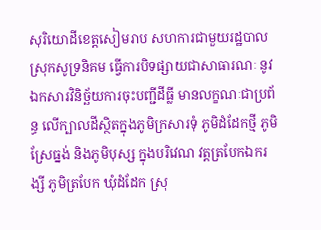សុរិយោដីខេត្តសៀមរាប សហការជាមួយរដ្ឋបាលស្រុកសូទ្រនិគម ធ្វើការបិទផ្សាយជាសាធារណៈ នូវឯកសារវិនិច្ឆ័យការចុះបញ្ជីដីធ្លី មានលក្ខណៈជាប្រព័ន្ធ លើក្បាលដីស្ថិតក្នុងភូមិក្រសារទុំ ភូមិដំដែកថ្មី ភូមិស្រែធ្នង់ និងភូមិបុស្ស ក្នុងបរិវេណ វត្តត្របែកឯករង្សី ភូមិត្របែក ឃុំដំដែក ស្រុ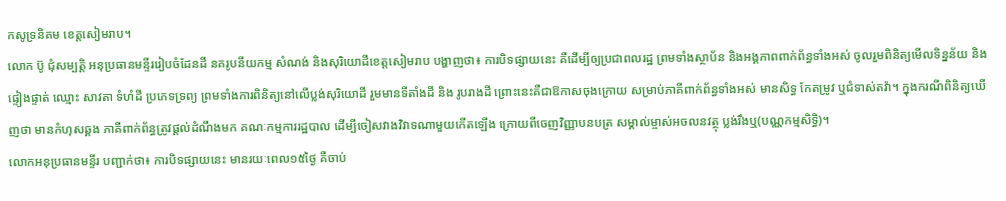កសូទ្រនិគម ខេត្តសៀមរាប។
លោក ប៊ូ ជុំសម្បត្តិ អនុប្រធានមន្ទីររៀបចំដែនដី នគរូបនីយកម្ម សំណង់ និងសុរិយោដីខេត្តសៀមរាប បង្ហាញថា៖ ការបិទផ្សាយនេះ គឺដើម្បីឲ្យប្រជាពលរដ្ឋ ព្រមទាំងស្ថាប័ន និងអង្គភាពពាក់ព័ន្ធទាំងអស់ ចូលរួមពិនិត្យមើលទិន្នន័យ និងផ្ទៀងផ្ទាត់ ឈ្មោះ សាវតា ទំហំដី ប្រភេទទ្រព្យ ព្រមទាំងការពិនិត្យនៅលើប្លង់សុរិយោដី រួមមានទីតាំងដី និង រូបរាងដី ព្រោះនេះគឺជាឱកាសចុងក្រោយ សម្រាប់ភាគីពាក់ព័ន្ធទាំងអស់ មានសិទ្ធ កែតម្រូវ ឬជំទាស់តវ៉ា។ ក្នុងករណីពិនិត្យឃើញថា មានកំហុសឆ្គង ភាគីពាក់ព័ន្ធត្រូវផ្ដល់ដំណឹងមក គណៈកម្មការរដ្ឋបាល ដើម្បីចៀសវាងវិវាទណាមួយកើតឡើង ក្រោយពីចេញវិញ្ញាបនបត្រ សម្គាល់ម្ចាស់អចលនវត្ថុ ប្លង់រឹងឬ(បណ្ណកម្មសិទ្ធិ)។
លោកអនុប្រធានមន្ទីរ បញ្ជាក់ថា៖ ការបិទផ្សាយនេះ មានរយៈពេល១៥ថ្ងៃ គឺចាប់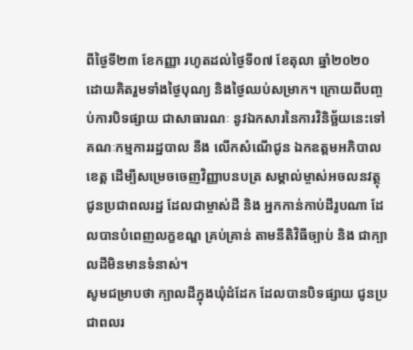ពីថ្ងៃទី២៣ ខែកញ្ញា រហូតដល់ថ្ងៃទី០៧ ខែតុលា ឆ្នាំ២០២០ ដោយគិតរួមទាំងថ្ងៃបុណ្យ និងថ្ងៃឈប់សម្រាក។ ក្រោយពីបញ្ចប់ការបិទផ្សាយ ជាសាធារណៈ នូវឯកសារនៃការវិនិច្ឆ័យនេះទៅ គណៈកម្មការរដ្ឋបាល នឹង លើកសំណើជូន ឯកឧត្តមអភិបាលខេត្ត ដើម្បីសម្រេចចេញវិញ្ញាបនបត្រ សម្គាល់ម្ចាស់អចលនវត្ថុ ជូនប្រជាពលរដ្ឋ ដែលជាម្ចាស់ដី និង អ្នកកាន់កាប់ដីរូបណា ដែលបានបំពេញលក្ខខណ្ឌ គ្រប់គ្រាន់ តាមនីតិវិធីច្បាប់ និង ជាក្បាលដីមិនមានទំនាស់។
សូមជម្រាបថា ក្បាលដីក្នុងឃុំដំដែក ដែលបានបិទផ្សាយ ជូនប្រជាពលរ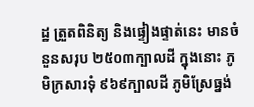ដ្ឋ ត្រួតពិនិត្យ និងផ្ទៀងផ្ទាត់នេះ មានចំនួនសរុប ២៥០៣ក្បាលដី ក្នុងនោះ ភូមិក្រសារទុំ ៩៦៩ក្បាលដី ភូមិស្រែធ្នង់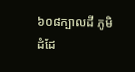៦០៨ក្បាលដី ភូមិ ដំដែ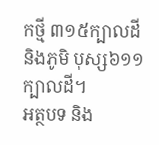កថ្មី ៣១៥ក្បាលដី និងភូមិ បុស្ស៦១១ក្បាលដី។
អត្ថបទ និង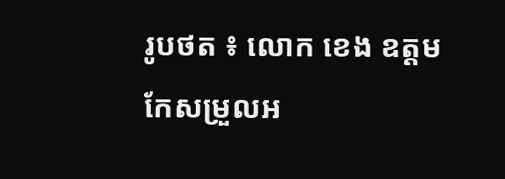រូបថត ៖ លោក ខេង ឧត្តម
កែសម្រួលអ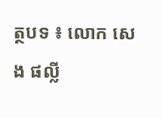ត្ថបទ ៖ លោក សេង ផល្លី